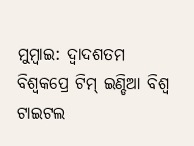ମୁମ୍ବାଇ: ଦ୍ୱାଦଶତମ ବିଶ୍ୱକପ୍ରେ ଟିମ୍ ଇଣ୍ଡିଆ ବିଶ୍ୱ ଟାଇଟଲ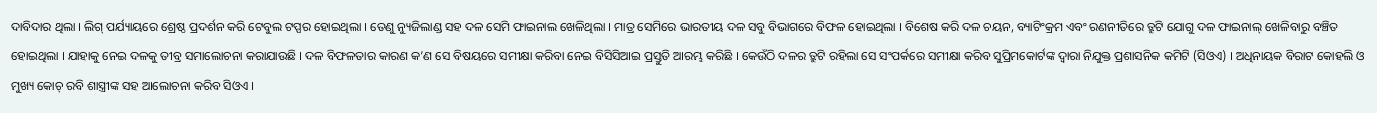ଦାବିଦାର ଥିଲା । ଲିଗ୍ ପର୍ଯ୍ୟାୟରେ ଶ୍ରେଷ୍ଠ ପ୍ରଦର୍ଶନ କରି ଟେବୁଲ ଟପ୍ପର ହୋଇଥିଲା । ତେଣୁ ନ୍ୟୁଜିଲାଣ୍ଡ ସହ ଦଳ ସେମି ଫାଇନାଲ ଖେଳିଥିଲା । ମାତ୍ର ସେମିରେ ଭାରତୀୟ ଦଳ ସବୁ ବିଭାଗରେ ବିଫଳ ହୋଇଥିଲା । ବିଶେଷ କରି ଦଳ ଚୟନ, ବ୍ୟାଟିଂକ୍ରମ ଏବଂ ରଣନୀତିରେ ତ୍ରୁଟି ଯୋଗୁ ଦଳ ଫାଇନାଲ୍ ଖେଳିବାରୁ ବଞ୍ଚିତ ହୋଇଥିଲା । ଯାହାକୁ ନେଇ ଦଳକୁ ତୀବ୍ର ସମାଲୋଚନା କରାଯାଉଛି । ଦଳ ବିଫଳତାର କାରଣ କ’ଣ ସେ ବିଷୟରେ ସମୀକ୍ଷା କରିବା ନେଇ ବିସିସିଆଇ ପ୍ରସ୍ତୁତି ଆରମ୍ଭ କରିଛି । କେଉଁଠି ଦଳର ତ୍ରୁଟି ରହିଲା ସେ ସଂପର୍କରେ ସମୀକ୍ଷା କରିବ ସୁପ୍ରିମକୋର୍ଟଙ୍କ ଦ୍ୱାରା ନିଯୁକ୍ତ ପ୍ରଶାସନିକ କମିଟି (ସିଓଏ) । ଅଧିନାୟକ ବିରାଟ କୋହଲି ଓ ମୁଖ୍ୟ କୋଚ୍ ରବି ଶାସ୍ତ୍ରୀଙ୍କ ସହ ଆଲୋଚନା କରିବ ସିଓଏ ।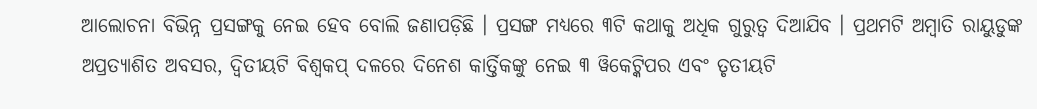ଆଲୋଚନା ବିଭିନ୍ନ ପ୍ରସଙ୍ଗକୁ ନେଇ ହେବ ବୋଲି ଜଣାପଡ଼ିଛି । ପ୍ରସଙ୍ଗ ମଧ୍ୟରେ ୩ଟି କଥାକୁ ଅଧିକ ଗୁରୁତ୍ୱ ଦିଆଯିବ । ପ୍ରଥମଟି ଅମ୍ବାତି ରାୟୁଡୁଙ୍କ ଅପ୍ରତ୍ୟାଶିତ ଅବସର, ଦ୍ୱିତୀୟଟି ବିଶ୍ୱକପ୍ ଦଳରେ ଦିନେଶ କାର୍ତ୍ତିକଙ୍କୁ ନେଇ ୩ ୱିକେଟ୍କିପର ଏବଂ ତୃତୀୟଟି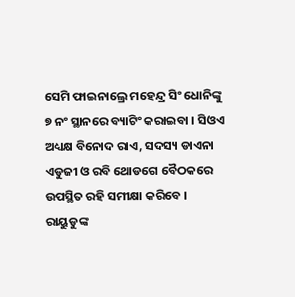ସେମି ଫାଇନାଲ୍ରେ ମହେନ୍ଦ୍ର ସିଂ ଧୋନିଙ୍କୁ ୭ ନଂ ସ୍ଥାନରେ ବ୍ୟାଟିଂ କରାଇବା । ସିଓଏ ଅଧ୍ୟକ୍ଷ ବିନୋଦ ରାଏ, ସଦସ୍ୟ ଡାଏନା ଏଡୁଜୀ ଓ ରବି ଥୋଡଗେ ବୈଠକରେ ଉପସ୍ଥିତ ରହି ସମୀକ୍ଷା କରିବେ ।
ରାୟୁଡୁଙ୍କ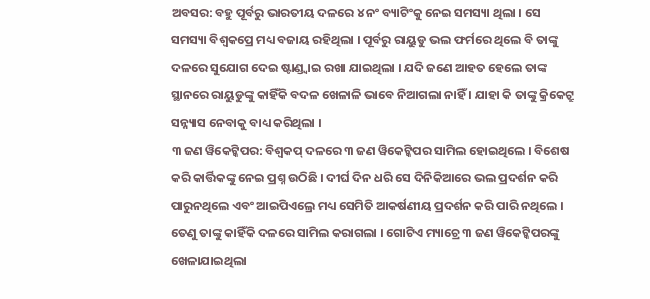ଅବସର: ବହୁ ପୂର୍ବରୁ ଭାରତୀୟ ଦଳରେ ୪ ନଂ ବ୍ୟାଟିଂକୁ ନେଇ ସମସ୍ୟା ଥିଲା । ସେ ସମସ୍ୟା ବିଶ୍ୱକପ୍ରେ ମଧ୍ୟ ବଜାୟ ରହିଥିଲା । ପୂର୍ବରୁ ରାୟୁଡୁ ଭଲ ଫର୍ମରେ ଥିଲେ ବି ତାଙ୍କୁ ଦଳରେ ସୁଯୋଗ ଦେଇ ଷ୍ଟାଣ୍ଡ୍ବାଇ ରଖା ଯାଇଥିଲା । ଯଦି ଜଣେ ଆହତ ହେଲେ ତାଙ୍କ ସ୍ଥାନରେ ରାୟୁଡୁଙ୍କୁ କାହିଁକି ବଦଳ ଖେଳାଳି ଭାବେ ନିଆଗଲା ନାହିଁ । ଯାହା କି ତାଙ୍କୁ କ୍ରିକେଟ୍ରୁ ସନ୍ନ୍ୟାସ ନେବାକୁ ବାଧ୍ୟ କରିଥିଲା ।
୩ ଜଣ ୱିକେଟ୍କିପର: ବିଶ୍ୱକପ୍ ଦଳରେ ୩ ଜଣ ୱିକେଟ୍କିପର ସାମିଲ ହୋଇଥିଲେ । ବିଶେଷ କରି କାର୍ତ୍ତିକଙ୍କୁ ନେଇ ପ୍ରଶ୍ନ ଉଠିଛି । ଦୀର୍ଘ ଦିନ ଧରି ସେ ଦିନିକିଆରେ ଭଲ ପ୍ରଦର୍ଶନ କରି ପାରୁନଥିଲେ ଏବଂ ଆଇପିଏଲ୍ରେ ମଧ୍ୟ ସେମିତି ଆକର୍ଷଣୀୟ ପ୍ରଦର୍ଶନ କରି ପାରି ନଥିଲେ । ତେଣୁ ତାଙ୍କୁ କାହିଁକି ଦଳରେ ସାମିଲ କରାଗଲା । ଗୋଟିଏ ମ୍ୟାଚ୍ରେ ୩ ଜଣ ୱିକେଟ୍କିପରଙ୍କୁ ଖେଳାଯାଇଥିଲା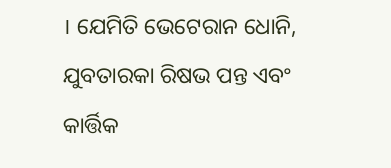। ଯେମିତି ଭେଟେରାନ ଧୋନି, ଯୁବତାରକା ରିଷଭ ପନ୍ତ ଏବଂ କାର୍ତ୍ତିକ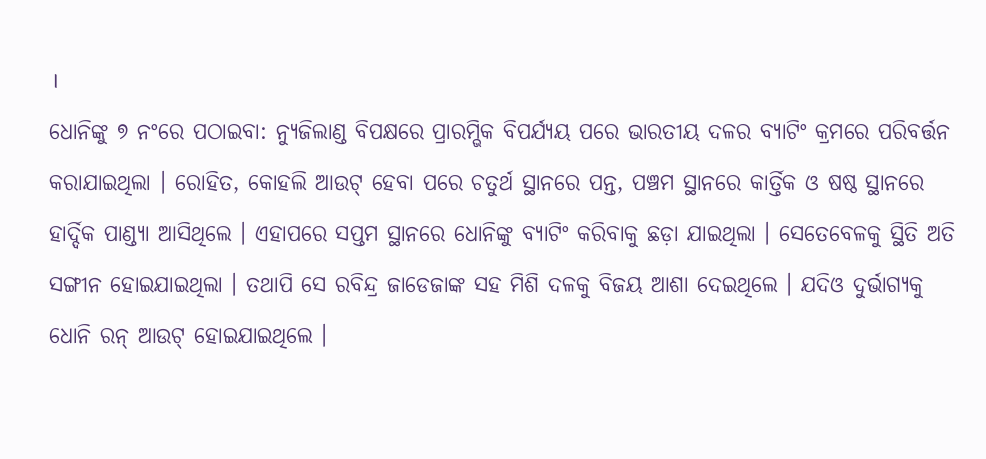।
ଧୋନିଙ୍କୁ ୭ ନଂରେ ପଠାଇବା: ନ୍ୟୁଜିଲାଣ୍ଡ ବିପକ୍ଷରେ ପ୍ରାରମ୍ଭିକ ବିପର୍ଯ୍ୟୟ ପରେ ଭାରତୀୟ ଦଳର ବ୍ୟାଟିଂ କ୍ରମରେ ପରିବର୍ତ୍ତନ କରାଯାଇଥିଲା । ରୋହିତ, କୋହଲି ଆଉଟ୍ ହେବା ପରେ ଚତୁର୍ଥ ସ୍ଥାନରେ ପନ୍ତ, ପଞ୍ଚମ ସ୍ଥାନରେ କାର୍ତ୍ତିକ ଓ ଷଷ୍ଠ ସ୍ଥାନରେ ହାର୍ଦ୍ଦିକ ପାଣ୍ଡ୍ୟା ଆସିଥିଲେ । ଏହାପରେ ସପ୍ତମ ସ୍ଥାନରେ ଧୋନିଙ୍କୁ ବ୍ୟାଟିଂ କରିବାକୁ ଛଡ଼ା ଯାଇଥିଲା । ସେତେବେଳକୁ ସ୍ଥିତି ଅତି ସଙ୍ଗୀନ ହୋଇଯାଇଥିଲା । ତଥାପି ସେ ରବିନ୍ଦ୍ର ଜାଡେଜାଙ୍କ ସହ ମିଶି ଦଳକୁ ବିଜୟ ଆଶା ଦେଇଥିଲେ । ଯଦିଓ ଦୁର୍ଭାଗ୍ୟକୁ ଧୋନି ରନ୍ ଆଉଟ୍ ହୋଇଯାଇଥିଲେ ।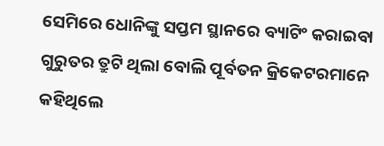ସେମିରେ ଧୋନିଙ୍କୁ ସପ୍ତମ ସ୍ଥାନରେ ବ୍ୟାଟିଂ କରାଇବା ଗୁରୁତର ତ୍ରୁଟି ଥିଲା ବୋଲି ପୂର୍ବତନ କ୍ରିକେଟରମାନେ କହିଥିଲେ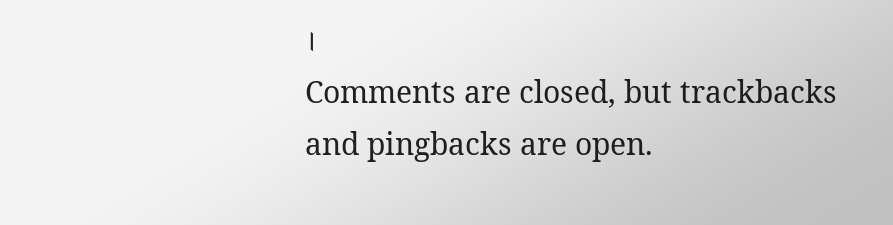।
Comments are closed, but trackbacks and pingbacks are open.